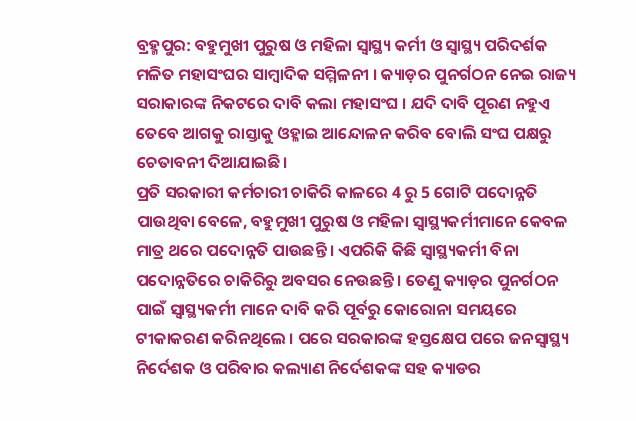ବ୍ରହ୍ମପୁର: ବହୁମୁଖୀ ପୁରୁଷ ଓ ମହିଳା ସ୍ବାସ୍ଥ୍ୟ କର୍ମୀ ଓ ସ୍ବାସ୍ଥ୍ୟ ପରିଦର୍ଶକ ମଳିତ ମହାସଂଘର ସାମ୍ବାଦିକ ସମ୍ମିଳନୀ । କ୍ୟାଡ଼ର ପୁନର୍ଗଠନ ନେଇ ରାଜ୍ୟ ସରାକାରଙ୍କ ନିକଟରେ ଦାବି କଲା ମହାସଂଘ । ଯଦି ଦାବି ପୂରଣ ନହୁଏ ତେବେ ଆଗକୁ ରାସ୍ତାକୁ ଓହ୍ଳାଇ ଆନ୍ଦୋଳନ କରିବ ବୋଲି ସଂଘ ପକ୍ଷରୁ ଚେତାବନୀ ଦିଆଯାଇଛି।
ପ୍ରତି ସରକାରୀ କର୍ମଚାରୀ ଚାକିରି କାଳରେ 4 ରୁ 5 ଗୋଟି ପଦୋନ୍ନତି ପାଉଥିବା ବେଳେ, ବହୁମୁଖୀ ପୁରୁଷ ଓ ମହିଳା ସ୍ବାସ୍ଥ୍ୟକର୍ମୀମାନେ କେବଳ ମାତ୍ର ଥରେ ପଦୋନ୍ନତି ପାଉଛନ୍ତି । ଏପରିକି କିଛି ସ୍ବାସ୍ଥ୍ୟକର୍ମୀ ବିନା ପଦୋନ୍ନତିରେ ଚାକିରିରୁ ଅବସର ନେଉଛନ୍ତି । ତେଣୁ କ୍ୟାଡ଼ର ପୁନର୍ଗଠନ ପାଇଁ ସ୍ୱାସ୍ଥ୍ୟକର୍ମୀ ମାନେ ଦାବି କରି ପୂର୍ବରୁ କୋରୋନା ସମୟରେ ଟୀକାକରଣ କରିନଥିଲେ । ପରେ ସରକାରଙ୍କ ହସ୍ତକ୍ଷେପ ପରେ ଜନସ୍ବାସ୍ଥ୍ୟ ନିର୍ଦେଶକ ଓ ପରିବାର କଲ୍ୟାଣ ନିର୍ଦେଶକଙ୍କ ସହ କ୍ୟାଡର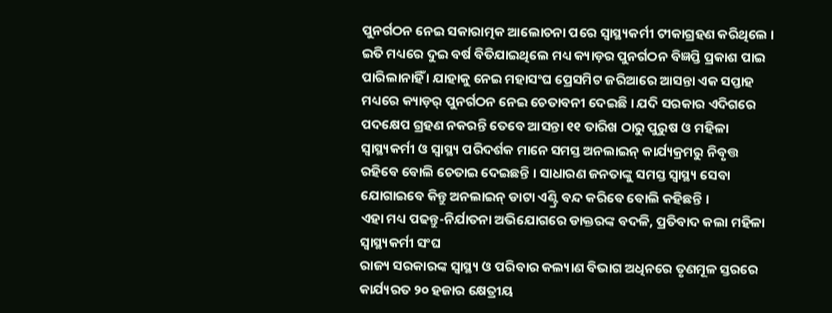ପୁନର୍ଗଠନ ନେଇ ସକାରାତ୍ମକ ଆଲୋଚନା ପରେ ସ୍ବାସ୍ଥ୍ୟକର୍ମୀ ଟୀକାଗ୍ରହଣ କରିଥିଲେ ।
ଇତି ମଧ୍ୟରେ ଦୁଇ ବର୍ଷ ବିତିଯାଇଥିଲେ ମଧ୍ୟ କ୍ୟାଡ଼ର ପୁନର୍ଗଠନ ବିଜ୍ଞପ୍ତି ପ୍ରକାଶ ପାଇ ପାରିଲାନାହିଁ । ଯାହାକୁ ନେଇ ମହାସଂଘ ପ୍ରେସମିଟ ଜରିଆରେ ଆସନ୍ତା ଏକ ସପ୍ତାହ ମଧ୍ୟରେ କ୍ୟାଡ଼ର୍ ପୁନର୍ଗଠନ ନେଇ ଚେତାବନୀ ଦେଇଛି । ଯଦି ସରକାର ଏଦିଗରେ ପଦକ୍ଷେପ ଗ୍ରହଣ ନକରନ୍ତି ତେବେ ଆସନ୍ତା ୧୧ ତାରିଖ ଠାରୁ ପୁରୁଷ ଓ ମହିଳା ସ୍ବାସ୍ଥ୍ୟକର୍ମୀ ଓ ସ୍ବାସ୍ଥ୍ୟ ପରିଦର୍ଶକ ମାନେ ସମସ୍ତ ଅନଲାଇନ୍ କାର୍ଯ୍ୟକ୍ରମରୁ ନିବୃତ୍ତ ରହିବେ ବୋଲି ଚେତାଇ ଦେଇଛନ୍ତି । ସାଧାରଣ ଜନତାଙ୍କୁ ସମସ୍ତ ସ୍ବାସ୍ଥ୍ୟ ସେବା ଯୋଗାଇବେ କିନ୍ତୁ ଅନଲାଇନ୍ ଡାଟା ଏଣ୍ଟ୍ରି ବନ୍ଦ କରିବେ ବୋଲି କହିଛନ୍ତି ।
ଏହା ମଧ୍ୟ ପଢନ୍ତୁ-ନିର୍ଯାତନା ଅଭିଯୋଗରେ ଡାକ୍ତରଙ୍କ ବଦଳି, ପ୍ରତିବାଦ କଲା ମହିଳା ସ୍ୱାସ୍ଥ୍ୟକର୍ମୀ ସଂଘ
ରାଜ୍ୟ ସରକାରଙ୍କ ସ୍ବାସ୍ଥ୍ୟ ଓ ପରିବାର କଲ୍ୟାଣ ବିଭାଗ ଅଧିନରେ ତୃଣମୂଳ ସ୍ତରରେ କାର୍ଯ୍ୟରତ ୨୦ ହଜାର କ୍ଷେତ୍ରୀୟ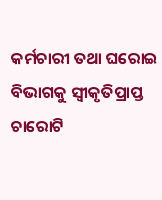କର୍ମଚାରୀ ତଥା ଘରୋଇ ବିଭାଗକୁ ସ୍ବୀକୃତିପ୍ରାପ୍ତ ଚାରୋଟି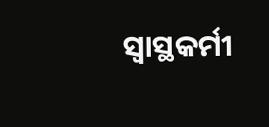ସ୍ବାସ୍ଥକର୍ମୀ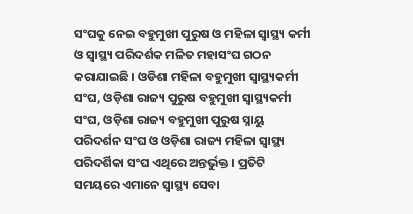ସଂଘକୁ ନେଇ ବହୁମୁଖୀ ପୁରୁଷ ଓ ମହିଳା ସ୍ବାସ୍ଥ୍ୟ କର୍ମୀ ଓ ସ୍ବାସ୍ଥ୍ୟ ପରିଦର୍ଶକ ମଳିତ ମହାସଂଘ ଗଠନ କରାଯାଇଛି । ଓଡିଶା ମହିଳା ବହୁମୁଖୀ ସ୍ବାସ୍ଥ୍ୟକର୍ମୀ ସଂଘ, ଓଡ଼ିଶା ରାଜ୍ୟ ପୁରୁଷ ବହୁମୁଖୀ ସ୍ବାସ୍ଥ୍ୟକର୍ମୀ ସଂଘ, ଓଡ଼ିଶା ରାଜ୍ୟ ବହୁମୁଖୀ ପୁରୁଷ ସ୍ନାୟୁ ପରିଦର୍ଶନ ସଂଘ ଓ ଓଡ଼ିଶା ରାଜ୍ୟ ମହିଳା ସ୍ଵାସ୍ଥ୍ୟ ପରିଦର୍ଶିକା ସଂଘ ଏଥିରେ ଅନ୍ତର୍ଭୁକ୍ତ । ପ୍ରତିଟି ସମୟରେ ଏମାନେ ସ୍ବାସ୍ଥ୍ୟ ସେବା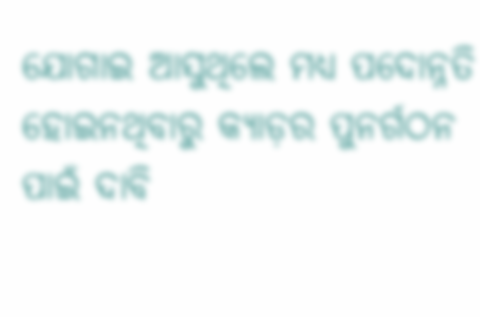ଯୋଗାଇ ଆସୁଥିଲେ ମଧ୍ୟ ପଦୋନ୍ନତି ହୋଇନଥିବାରୁ କ୍ୟାଡ଼ର ପୁନର୍ଗଠନ ପାଇଁ ଦାବି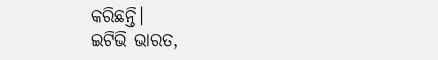କରିଛନ୍ତି।
ଇଟିଭି ଭାରତ,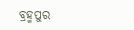ବ୍ରହ୍ମପୁର